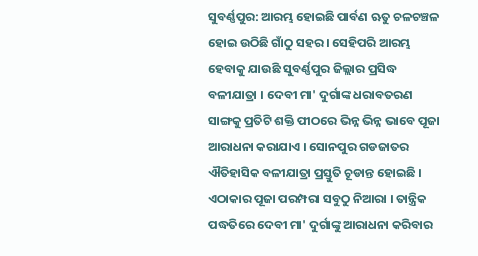ସୁବର୍ଣ୍ଣପୁର: ଆରମ୍ଭ ହୋଇଛି ପାର୍ବଣ ଋତୁ ଚଳଚଞ୍ଚଳ ହୋଇ ଉଠିଛି ଗାଁଠୁ ସହର । ସେହିପରି ଆରମ୍ଭ ହେବାକୁ ଯାଉଛି ସୁବର୍ଣ୍ଣପୁର ଜିଲ୍ଲାର ପ୍ରସିଦ୍ଧ ବଳୀଯାତ୍ରା । ଦେବୀ ମା' ଦୁର୍ଗାଙ୍କ ଧରାବତରଣ ସାଙ୍ଗକୁ ପ୍ରତିଟି ଶକ୍ତି ପୀଠରେ ଭିନ୍ନ ଭିନ୍ନ ଭାବେ ପୂଜା ଆରାଧନା କରାଯାଏ । ସୋନପୁର ଗଡଜାତର ଐତିହାସିକ ବଳୀଯାତ୍ରା ପ୍ରସ୍ତୁତି ଚୂଡାନ୍ତ ହୋଇଛି । ଏଠାକାର ପୂଜା ପରମ୍ପରା ସବୁଠୁ ନିଆରା । ତାନ୍ତ୍ରିକ ପଦ୍ଧତିରେ ଦେବୀ ମା' ଦୁର୍ଗାଙ୍କୁ ଆରାଧନା କରିବାର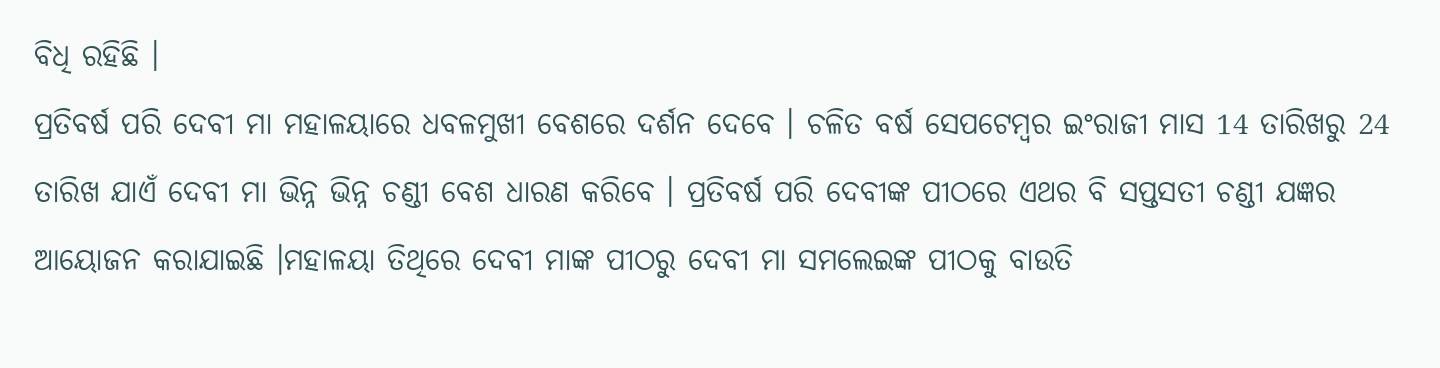ବିଧି ରହିଛି ।
ପ୍ରତିବର୍ଷ ପରି ଦେବୀ ମା ମହାଳୟାରେ ଧବଳମୁଖୀ ବେଶରେ ଦର୍ଶନ ଦେବେ । ଚଳିତ ବର୍ଷ ସେପଟେମ୍ବର ଇଂରାଜୀ ମାସ 14 ତାରିଖରୁ 24 ତାରିଖ ଯାଏଁ ଦେବୀ ମା ଭିନ୍ନ ଭିନ୍ନ ଚଣ୍ଡୀ ବେଶ ଧାରଣ କରିବେ । ପ୍ରତିବର୍ଷ ପରି ଦେବୀଙ୍କ ପୀଠରେ ଏଥର ବି ସପ୍ତସତୀ ଚଣ୍ଡୀ ଯଜ୍ଞର ଆୟୋଜନ କରାଯାଇଛି ।ମହାଳୟା ତିଥିରେ ଦେବୀ ମାଙ୍କ ପୀଠରୁ ଦେବୀ ମା ସମଲେଇଙ୍କ ପୀଠକୁ ବାଉତି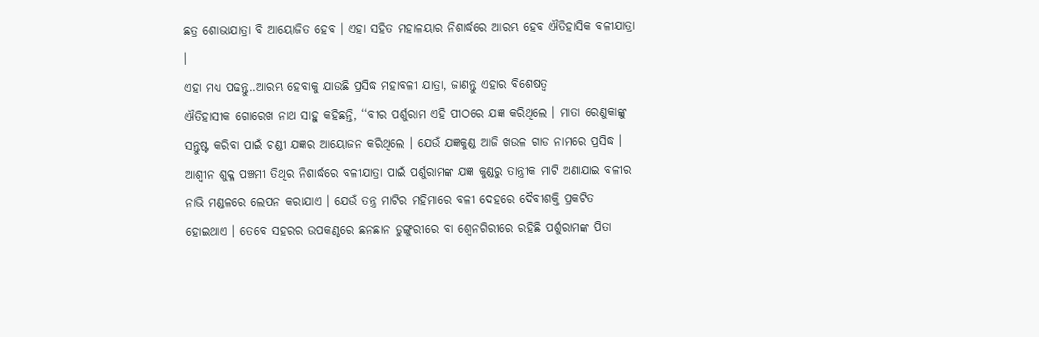ଛତ୍ର ଶୋଭାଯାତ୍ରା ବି ଆୟୋଜିତ ହେବ । ଏହା ସହିତ ମହାଳୟାର ନିଶାର୍ଦ୍ଧରେ ଆରମ୍ଭ ହେବ ଐତିହାସିକ ବଳୀଯାତ୍ରା ।
ଏହା ମଧ୍ୟ ପଢନ୍ତୁ..ଆରମ୍ଭ ହେବାକୁ ଯାଉଛି ପ୍ରସିଦ୍ଧ ମହାବଳୀ ଯାତ୍ରା, ଜାଣନ୍ତୁ ଏହାର ବିଶେଷତ୍ୱ
ଐତିହାସୀକ ଗୋରେଖ ନାଥ ସାହୁ କହିଛନ୍ତି, ‘‘ବୀର ପର୍ଶୁରାମ ଏହି ପୀଠରେ ଯଜ୍ଞ କରିଥିଲେ । ମାତା ରେଣୁକାଙ୍କୁ ସନ୍ତୁଷ୍ଟ କରିବା ପାଇଁ ଚଣ୍ଡୀ ଯଜ୍ଞର ଆୟୋଜନ କରିଥିଲେ । ଯେଉଁ ଯଜ୍ଞକୁଣ୍ଡ ଆଜି ଖଉଳ ଗାଡ ନାମରେ ପ୍ରସିଦ୍ଧ । ଆଶ୍ବୀନ ଶୁକ୍ଳ ପଞ୍ଚମୀ ତିଥିର ନିଶାର୍ଦ୍ଧରେ ବଳୀଯାତ୍ରା ପାଇଁ ପର୍ଶୁରାମଙ୍କ ଯଜ୍ଞ କୁଣ୍ଡରୁ ତାନ୍ତ୍ରୀକ ମାଟି ଅଣାଯାଇ ବଳୀର ନାଭି ମଣ୍ଡଳରେ ଲେପନ କରାଯାଏ । ଯେଉଁ ତନ୍ତ୍ର ମାଟିର ମହିମାରେ ବଳୀ ଦେହରେ ଦୈବୀଶକ୍ତି ପ୍ରକଟିତ ହୋଇଥାଏ । ତେବେ ସହରର ଉପକଣ୍ଠରେ ଛନଛାନ ଡୁଙ୍ଗୁରୀରେ ବା ଶ୍ବେନଗିରୀରେ ରହିଛି ପର୍ଶୁରାମଙ୍କ ପିତା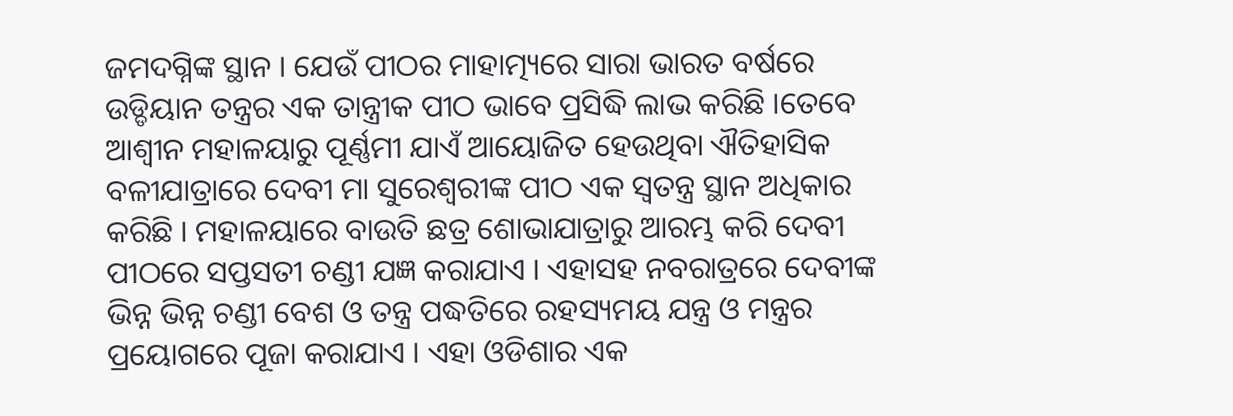ଜମଦଗ୍ନିଙ୍କ ସ୍ଥାନ । ଯେଉଁ ପୀଠର ମାହାତ୍ମ୍ୟରେ ସାରା ଭାରତ ବର୍ଷରେ ଉଡ୍ଡିୟାନ ତନ୍ତ୍ରର ଏକ ତାନ୍ତ୍ରୀକ ପୀଠ ଭାବେ ପ୍ରସିଦ୍ଧି ଲାଭ କରିଛି ।ତେବେ ଆଶ୍ବୀନ ମହାଳୟାରୁ ପୂର୍ଣ୍ଣମୀ ଯାଏଁ ଆୟୋଜିତ ହେଉଥିବା ଐତିହାସିକ ବଳୀଯାତ୍ରାରେ ଦେବୀ ମା ସୁରେଶ୍ବରୀଙ୍କ ପୀଠ ଏକ ସ୍ବତନ୍ତ୍ର ସ୍ଥାନ ଅଧିକାର କରିଛି । ମହାଳୟାରେ ବାଉତି ଛତ୍ର ଶୋଭାଯାତ୍ରାରୁ ଆରମ୍ଭ କରି ଦେବୀ ପୀଠରେ ସପ୍ତସତୀ ଚଣ୍ଡୀ ଯଜ୍ଞ କରାଯାଏ । ଏହାସହ ନବରାତ୍ରରେ ଦେବୀଙ୍କ ଭିନ୍ନ ଭିନ୍ନ ଚଣ୍ଡୀ ବେଶ ଓ ତନ୍ତ୍ର ପଦ୍ଧତିରେ ରହସ୍ୟମୟ ଯନ୍ତ୍ର ଓ ମନ୍ତ୍ରର ପ୍ରୟୋଗରେ ପୂଜା କରାଯାଏ । ଏହା ଓଡିଶାର ଏକ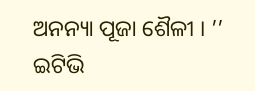ଅନନ୍ୟା ପୂଜା ଶୈଳୀ । ’’
ଇଟିଭି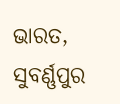ଭାରତ, ସୁବର୍ଣ୍ଣପୁର